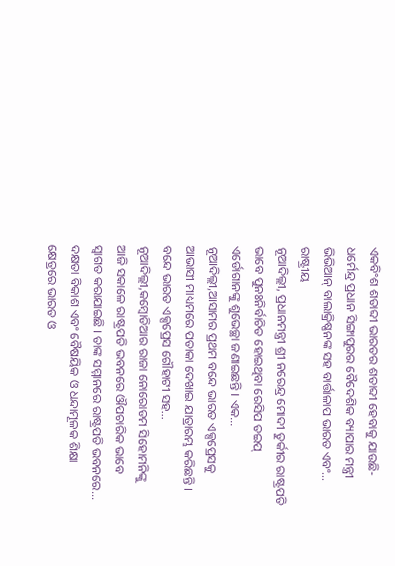ଏକବିଂଶ ଶତାବ୍ଦୀ ଭାରତର ଶତାବ୍ଦୀ ହେବାକୁ ଯାଉଛି-ଧର୍ମେନ୍ଦ୍ର ପ୍ରଧାନ ସିଙ୍ଗାପୁରର ବୈଦେଶିକ ବ୍ୟାପାର ମନ୍ତ୍ରୀ ଭିଭିଆନ୍ ବାଲାକ୍ରିଷ୍ଣନଙ୍କ ସହ ବାର୍ତ୍ତାଳାପ ଭାରତ ଏବଂ...
ରାଷ୍ଟ୍ରୀୟ
ନୂଆଦିଲ୍ଲୀ, ପ୍ରଧାନମନ୍ତ୍ରୀ ଶ୍ରୀ ନରେନ୍ଦ୍ର ମୋଦୀ ତୁର୍କୀର ରାଷ୍ଟ୍ରପତି ଭାବେ ପୁନଃନିର୍ବାଚିତ ହୋଇଥିବା ରେସିପ ତଇପ୍ ଏର୍ଡୋଗାନଙ୍କୁ ଶୁଭେଚ୍ଛା ଜଣାଇଛନ୍ତି । ଏକ...
ନୂଆଦିଲ୍ଲୀ,ଆସାମର ପ୍ରଥମ ବନ୍ଦେ ଭାରତ ଏକ୍ସପ୍ରେସକୁ ଆଭାସୀ ମାଧ୍ୟମରେ ପତାକା ଦେଖାଇ ଯାତ୍ରାରମ୍ଭ କରିଛନ୍ତି । ବନ୍ଦେ ଭାରତ ଏକ୍ସପ୍ରେସ ଗୌହାଟୀ ସହ...
ନୂଆଦିଲ୍ଲୀ,କମ୍ବୋଡିଆର ରାଜା ନୋରୋଡମ ସିହୋମନିଙ୍କୁ ଆଜି ସକାଳେ ରାଷ୍ଟ୍ରପତି ଭବନରେ ଔପଚାରିକ ଭାବେ ସ୍ୱାଗତ କରାଯାଇଛି । ତାଙ୍କ ସମ୍ମାନରେ ରାଷ୍ଟ୍ରପତି ଭବନରେ...
ଦକ୍ଷତା ବିକାଶ ଏବଂ ବୈଷୟିକ ଓ ଧନ୍ଦାମୂଳକ ଶିକ୍ଷା କ୍ଷେତ୍ରରେ ଭାରତ ଓ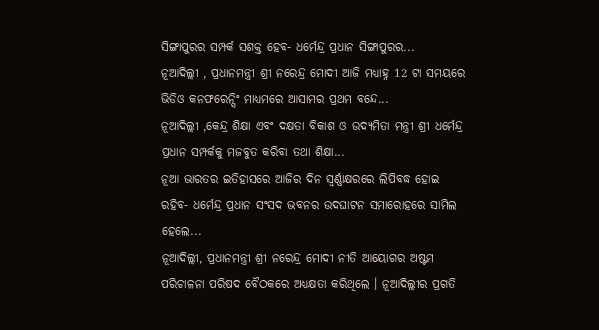ସିଙ୍ଗାପୁରର ସମ୍ପର୍କ ସଶକ୍ତ ହେବ- ଧର୍ମେନ୍ଦ୍ର ପ୍ରଧାନ ସିଙ୍ଗାପୁରର...
ନୂଆଦିଲ୍ଲୀ , ପ୍ରଧାନମନ୍ତ୍ରୀ ଶ୍ରୀ ନରେନ୍ଦ୍ର ମୋଦୀ ଆଜି ମଧ୍ୟାହ୍ନ 12 ଟା ସମୟରେ ଭିଡିଓ କନଫରେନ୍ସିଂ ମାଧ୍ୟମରେ ଆସାମର ପ୍ରଥମ ବନ୍ଦେ...
ନୂଆଦିଲ୍ଲୀ ,କେନ୍ଦ୍ର ଶିକ୍ଷା ଏବଂ ଦକ୍ଷତା ବିକାଶ ଓ ଉଦ୍ୟମିତା ମନ୍ତ୍ରୀ ଶ୍ରୀ ଧର୍ମେନ୍ଦ୍ର ପ୍ରଧାନ ସମ୍ପର୍କକୁ ମଜବୁତ କରିବା ତଥା ଶିକ୍ଷା...
ନୂଆ ଭାରତର ଇତିହାସରେ ଆଜିର ଦିନ ସ୍ୱର୍ଣ୍ଣାକ୍ଷରରେ ଲିପିବଦ୍ଧ ହୋଇ ରହିବ- ଧର୍ମେନ୍ଦ୍ର ପ୍ରଧାନ ସଂସଦ ଭବନର ଉଦଘାଟନ ସମାରୋହରେ ସାମିଲ ହେଲେ...
ନୂଆଦିଲ୍ଲୀ, ପ୍ରଧାନମନ୍ତ୍ରୀ ଶ୍ରୀ ନରେନ୍ଦ୍ର ମୋଦୀ ନୀତି ଆୟୋଗର ଅଷ୍ଟମ ପରିଚାଳନା ପରିଷଦ ବୈଠକରେ ଅଧ୍ୟକ୍ଷତା କରିଥିଲେ । ନୂଆଦିଲ୍ଲୀର ପ୍ରଗତି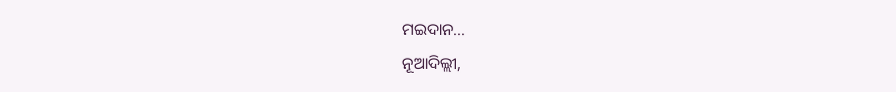ମଇଦାନ...
ନୂଆଦିଲ୍ଲୀ,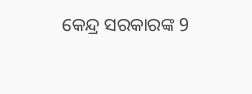କେନ୍ଦ୍ର ସରକାରଙ୍କ 9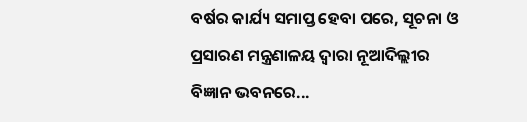ବର୍ଷର କାର୍ଯ୍ୟ ସମାପ୍ତ ହେବା ପରେ, ସୂଚନା ଓ ପ୍ରସାରଣ ମନ୍ତ୍ରଣାଳୟ ଦ୍ୱାରା ନୂଆଦିଲ୍ଲୀର ବିଜ୍ଞାନ ଭବନରେ...